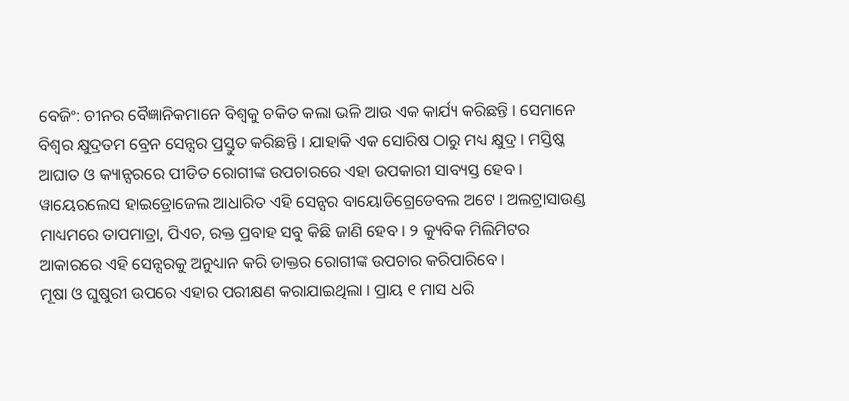ବେଜିଂ: ଚୀନର ବୈଜ୍ଞାନିକମାନେ ବିଶ୍ୱକୁ ଚକିତ କଲା ଭଳି ଆଉ ଏକ କାର୍ଯ୍ୟ କରିଛନ୍ତି । ସେମାନେ ବିଶ୍ୱର କ୍ଷୁଦ୍ରତମ ବ୍ରେନ ସେନ୍ସର ପ୍ରସ୍ତୁତ କରିଛନ୍ତି । ଯାହାକି ଏକ ସୋରିଷ ଠାରୁ ମଧ୍ୟ କ୍ଷୁଦ୍ର । ମସ୍ତିଷ୍କ ଆଘାତ ଓ କ୍ୟାନ୍ସରରେ ପୀଡିତ ରୋଗୀଙ୍କ ଉପଚାରରେ ଏହା ଉପକାରୀ ସାବ୍ୟସ୍ତ ହେବ । ୱାୟେରଲେସ ହାଇଡ୍ରୋଜେଲ ଆଧାରିତ ଏହି ସେନ୍ସର ବାୟୋଡିଗ୍ରେଡେବଲ ଅଟେ । ଅଲଟ୍ରାସାଉଣ୍ଡ ମାଧ୍ୟମରେ ତାପମାତ୍ରା, ପିଏଚ, ରକ୍ତ ପ୍ରବାହ ସବୁ କିଛି ଜାଣି ହେବ । ୨ କ୍ୟୁବିକ ମିଲିମିଟର ଆକାରରେ ଏହି ସେନ୍ସରକୁ ଅନୁଧ୍ୟାନ କରି ଡାକ୍ତର ରୋଗୀଙ୍କ ଉପଚାର କରିପାରିବେ ।
ମୂଷା ଓ ଘୁଷୁରୀ ଉପରେ ଏହାର ପରୀକ୍ଷଣ କରାଯାଇଥିଲା । ପ୍ରାୟ ୧ ମାସ ଧରି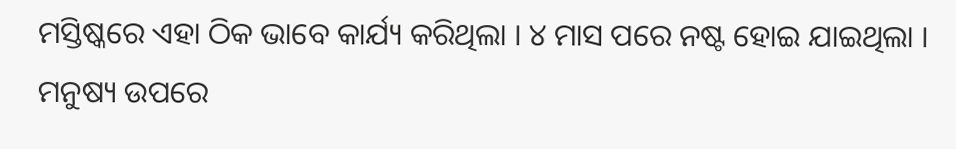ମସ୍ତିଷ୍କରେ ଏହା ଠିକ ଭାବେ କାର୍ଯ୍ୟ କରିଥିଲା । ୪ ମାସ ପରେ ନଷ୍ଟ ହୋଇ ଯାଇଥିଲା । ମନୁଷ୍ୟ ଉପରେ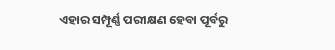ଏହାର ସମ୍ପୂର୍ଣ୍ଣ ପରୀକ୍ଷଣ ହେବା ପୂର୍ବରୁ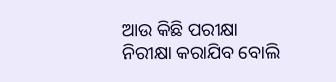ଆଉ କିଛି ପରୀକ୍ଷା ନିରୀକ୍ଷା କରାଯିବ ବୋଲି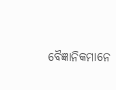ବୈଜ୍ଞାନିକମାନେ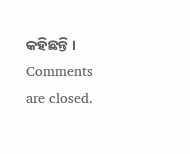କହିଛନ୍ତି ।
Comments are closed.